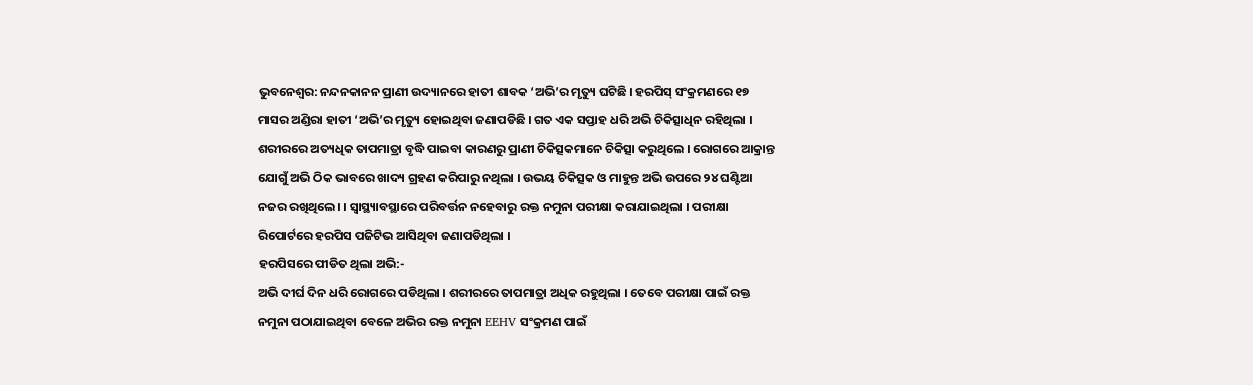ଭୁବନେଶ୍ବର: ନନ୍ଦନକାନନ ପ୍ରାଣୀ ଉଦ୍ୟାନରେ ହାତୀ ଶାବକ ‘ଅଭି’ର ମୃତ୍ୟୁ ଘଟିଛି । ହରପିସ୍ ସଂକ୍ରମଣରେ ୧୭ ମାସର ଅଣ୍ଡିରା ହାତୀ ‘ଅଭି’ର ମୃତ୍ୟୁ ହୋଇଥିବା ଜଣାପଡିଛି । ଗତ ଏକ ସପ୍ତାହ ଧରି ଅଭି ଚିକିତ୍ସାଧିନ ରହିଥିଲା । ଶରୀରରେ ଅତ୍ୟଧିକ ତାପମାତ୍ରା ବୃଦ୍ଧି ପାଇବା କାରଣରୁ ପ୍ରାଣୀ ଚିକିତ୍ସକମାନେ ଚିକିତ୍ସା କରୁଥିଲେ । ରୋଗରେ ଆକ୍ରାନ୍ତ ଯୋଗୁଁ ଅଭି ଠିକ ଭାବରେ ଖାଦ୍ୟ ଗ୍ରହଣ କରିପାରୁ ନଥିଲା । ଉଭୟ ଚିକିତ୍ସକ ଓ ମାହୁନ୍ତ ଅଭି ଉପରେ ୨୪ ଘଣ୍ଟିଆ ନଜର ରଖିଥିଲେ। । ସ୍ବାସ୍ଥ୍ୟାବସ୍ଥାରେ ପରିବର୍ତ୍ତନ ନହେବାରୁ ରକ୍ତ ନମୁନା ପରୀକ୍ଷା କରାଯାଇଥିଲା । ପରୀକ୍ଷା ରିପୋର୍ଟରେ ହରପିସ ପଜିଟିଭ ଆସିଥିବା ଜଣାପଡିଥିଲା ।
ହରପିସରେ ପୀଡିତ ଥିଲା ଅଭି:-
ଅଭି ଦୀର୍ଘ ଦିନ ଧରି ରୋଗରେ ପଡିଥିଲା । ଶରୀରରେ ତାପମାତ୍ରା ଅଧିକ ରହୁଥିଲା । ତେବେ ପରୀକ୍ଷା ପାଇଁ ରକ୍ତ ନମୁନା ପଠାଯାଇଥିବା ବେଳେ ଅଭିର ରକ୍ତ ନମୁନା EEHV ସଂକ୍ରମଣ ପାଇଁ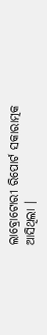ଲାବ୍ରୋଟୋରୀ ରିପୋର୍ଟ ସକାରାତ୍ମକ ଆସିଥିଲା ।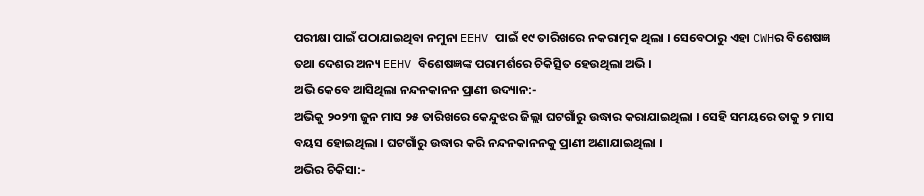ପରୀକ୍ଷା ପାଇଁ ପଠାଯାଇଥିବା ନମୁନା EEHV ପାଇଁ ୧୯ ତାରିଖରେ ନକରାତ୍ମକ ଥିଲା । ସେବେଠାରୁ ଏହା CWHର ବିଶେଷଜ୍ଞ ତଥା ଦେଶର ଅନ୍ୟ EEHV ବିଶେଷଜ୍ଞଙ୍କ ପରାମର୍ଶରେ ଚିକିତ୍ସିତ ହେଉଥିଲା ଅଭି ।
ଅଭି କେବେ ଆସିଥିଲା ନନ୍ଦନକାନନ ପ୍ରାଣୀ ଉଦ୍ୟାନ:-
ଅଭିକୁ ୨୦୨୩ ଜୁନ ମାସ ୨୫ ତାରିଖରେ କେନ୍ଦୁଝର ଜିଲ୍ଲା ଘଟଗାଁରୁ ଉଦ୍ଧାର କରାଯାଇଥିଲା । ସେହି ସମୟରେ ତାକୁ ୨ ମାସ ବୟସ ହୋଇଥିଲା । ଘଟଗାଁରୁ ଉଦ୍ଧାର କରି ନନ୍ଦନକାନନକୁ ପ୍ରାଣୀ ଅଣାଯାଇଥିଲା ।
ଅଭିର ଚିକିସା:-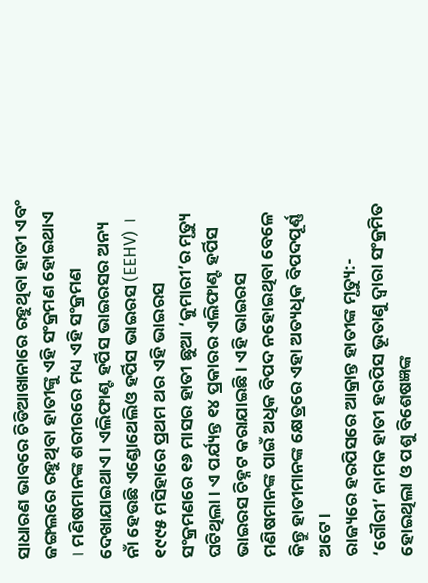ସାଧାରଣ ଭାବରେ ଚିଡିଆଖାନାରେ ରହୁଥିବା ହାତୀ ଏବଂ ଜଙ୍ଗଲରେ ରହୁଥିବା ହାତୀଙ୍କୁ ଏହି ସଂକ୍ରମଣ ହୋଇଥାଏ । ମଣିଷମାନଙ୍କ ଶରୀରରେ ମଧ୍ୟ ଏହି ସଂକ୍ରମଣ ଦେଖାଯାଇଥାଏ । ଏଲିଫାଣ୍ଟ ହର୍ପିସ ଭାଇରସର ଅନ୍ୟ ନାଁ ହେଉଛି ଏଣ୍ଡୋଥେଲିଓ ହର୍ପିସ ଭାଇରସ (EEHV) । ୧୯୯୫ ମସିହାରେ ପ୍ରଥମ ଥର ଏହି ଭାଇରସ ସଂକ୍ରମଣରେ ୧୬ ମାସର ହାତୀ ଛୁଆ ‘କୁମାରୀ’ର ମୃତ୍ୟୁ ଘଟିଥିଲା । ଏ ପର୍ଯ୍ୟନ୍ତ ୧୪ ପ୍ରକାରର ଏଲିଫାଣ୍ଟ ହର୍ପିସ ଭାଇରସ ଚିହ୍ନଟ କରାଯାଇଛି । ଏହି ଭାଇରସ ମଣିଷମାନଙ୍କ ପାଇଁ ଅଧିକ ବିପଦ ନହୋଇଥିବା ବେଳେ କିନ୍ତୁ ହାତୀମାନଙ୍କ କ୍ଷେତ୍ରରେ ଏହା ଅତ୍ୟଧିକ ବିପଦପୂର୍ଣ୍ଣ ଅଟେ ।
ରାଜ୍ୟରେ ହରପିସରେ ଆକ୍ରାନ୍ତ ହାତୀଙ୍କ ମୃତ୍ୟୁ:-
‘ଗୌରୀ’ ନାମକ ହାତୀ ହରପିସ ଭୂତାଣୁ ଦ୍ୱାରା ସଂକ୍ରମିତ ହୋଇଥିଲା ଓ ପଶୁ ବିଶେଷଜ୍ଞଙ୍କ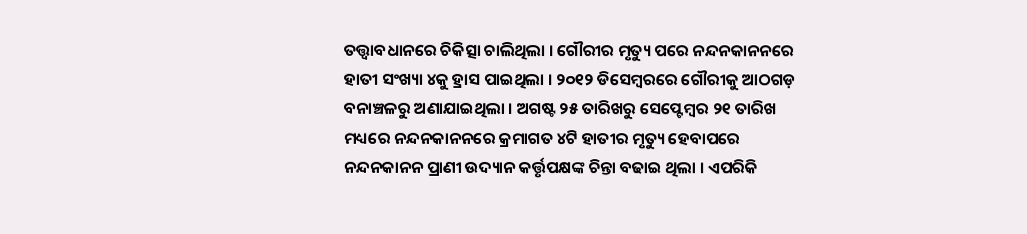ତତ୍ତ୍ବାବଧାନରେ ଚିକିତ୍ସା ଚାଲିଥିଲା । ଗୌରୀର ମୃତ୍ୟୁ ପରେ ନନ୍ଦନକାନନରେ ହାତୀ ସଂଖ୍ୟା ୪କୁ ହ୍ରାସ ପାଇଥିଲା । ୨୦୧୨ ଡିସେମ୍ବରରେ ଗୌରୀକୁ ଆଠଗଡ଼ ବନାଞ୍ଚଳରୁ ଅଣାଯାଇଥିଲା । ଅଗଷ୍ଟ ୨୫ ତାରିଖରୁ ସେପ୍ଟେମ୍ବର ୨୧ ତାରିଖ ମଧ୍ୟରେ ନନ୍ଦନକାନନରେ କ୍ରମାଗତ ୪ଟି ହାତୀର ମୃତ୍ୟୁ ହେବାପରେ ନନ୍ଦନକାନନ ପ୍ରାଣୀ ଉଦ୍ୟାନ କର୍ତ୍ତୃପକ୍ଷଙ୍କ ଚିନ୍ତା ବଢାଇ ଥିଲା । ଏପରିକି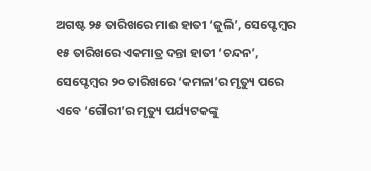ଅଗଷ୍ଟ ୨୫ ତାରିଖରେ ମାଈ ହାତୀ ‘ଜୁଲି’, ସେପ୍ଟେମ୍ବର ୧୫ ତାରିଖରେ ଏକମାତ୍ର ଦନ୍ତା ହାତୀ ‘ଚନ୍ଦନ’, ସେପ୍ଟେମ୍ବର ୨୦ ତାରିଖରେ ‘କମଳା’ର ମୃତ୍ୟୁ ପରେ ଏବେ ‘ଗୌରୀ’ର ମୃତ୍ୟୁ ପର୍ଯ୍ୟଟକଙ୍କୁ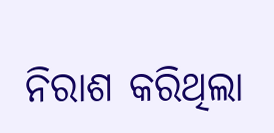ନିରାଶ କରିଥିଲା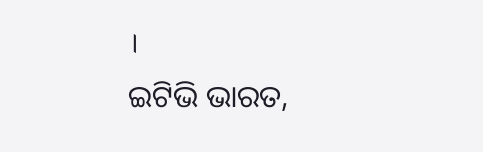।
ଇଟିଭି ଭାରତ,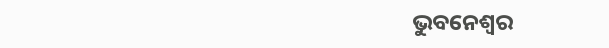ଭୁବନେଶ୍ବର